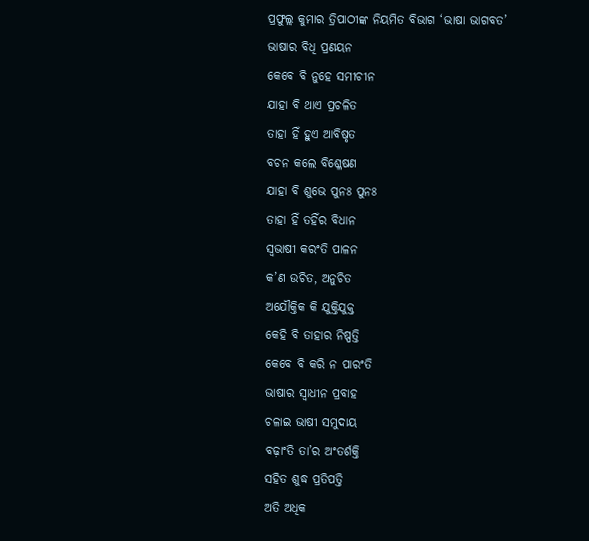ପ୍ରଫୁଲ୍ଲ କୁମାର ତ୍ରିପାଠୀଙ୍କ ନିୟମିତ ବିଭାଗ ‘ଭାଷା ଭାଗବତ’
ଭାଷାର ବିଧି ପ୍ରଣୟନ
କେବେ ବି ନୁହେ ସମୀଚୀନ
ଯାହା ବି ଥାଏ ପ୍ରଚଳିତ
ତାହା ହିଁ ହୁଏ ଆବିଷୃତ
ବଚନ କଲେ ବିଶ୍ଳେଷଣ
ଯାହା ବି ଶୁଭେ ପୁନଃ ପୁନଃ
ତାହା ହିଁ ତହିଁର ବିଧାନ
ସ୍ବଭାଷୀ କରଂତି ପାଳନ
କ’ଣ ଉଚିତ, ଅନୁଚିତ
ଅଯୌକ୍ତିକ କି ଯୁକ୍ତିଯୁକ୍ତ
କେହି ବି ତାହାର ନିଷ୍ପତ୍ତି
କେବେ ବି କରି ନ ପାରଂତି
ଭାଷାର ସ୍ବାଧୀନ ପ୍ରବାହ
ଚଳାଇ ଭାଷୀ ସମୁଦାୟ
ବଢ଼ାଂତି ତା’ର ଅଂତର୍ଶକ୍ତି
ସହିତ ଶୁଦ୍ଧ ପ୍ରତିପତ୍ତି
ଅତି ଅଧିକ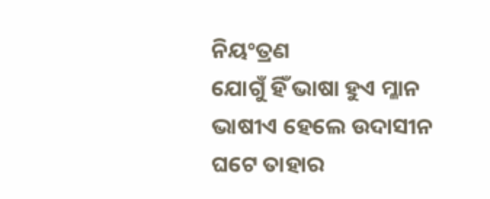ନିୟଂତ୍ରଣ
ଯୋଗୁଁ ହିଁ ଭାଷା ହୁଏ ମ୍ଳାନ
ଭାଷୀଏ ହେଲେ ଉଦାସୀନ
ଘଟେ ତାହାର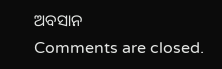ଅବସାନ
Comments are closed.